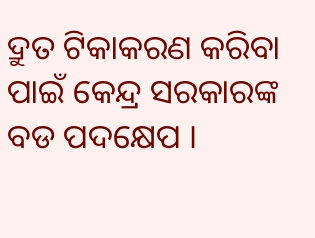ଦ୍ରୁତ ଟିକାକରଣ କରିବା ପାଇଁ କେନ୍ଦ୍ର ସରକାରଙ୍କ ବଡ ପଦକ୍ଷେପ ।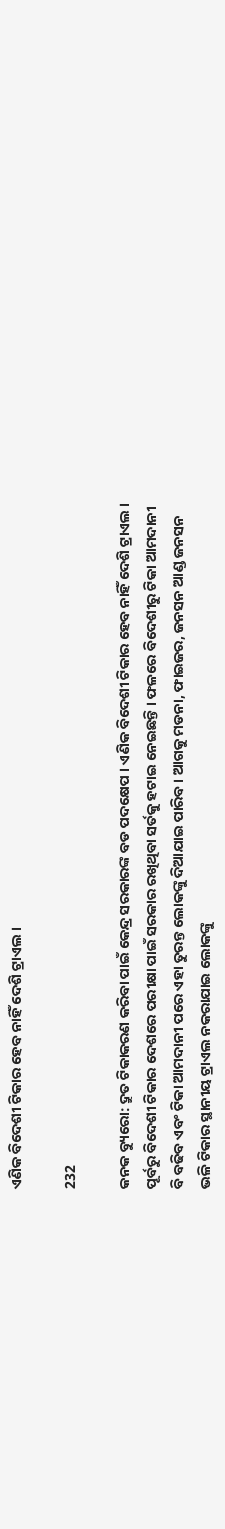ଏଣିକ ବିଦେଶୀ ଟିକାର ହେବ ନାହିଁ ଦେଶି ଟ୍ରାଏଲ ।

232

କନକ ବ୍ୟୁରୋ: ଦ୍ରୁତ ଟିକାକରଣ କରିବା ପାଇଁ କେନ୍ଦ୍ର ସରକାରଙ୍କ ବଡ ପଦକ୍ଷେପ । ଏଣିକ ବିଦେଶୀ ଟିକାର ହେବ ନାହିଁ ଦେଶି ଟ୍ରାଏଲ । ପୂର୍ବରୁ ବିଦେଶୀ ଟିକାର ଦେଶରେ ପରୀକ୍ଷା ପାଇଁ ସରକାର ରଖିଥିବା ସର୍ତକୁ ହଟାଇ ନେଇଛନ୍ତି । ଫଳରେ ବିଦେଶୀରୁ ଟିକା ଆମଦାନୀ ବି ବଢିବ ଏବଂ ଟିକା ଆମଦାନୀ ପରେ ଏହା ତୁରନ୍ତ ଲୋକଙ୍କୁ ଦିଆଯାଇ ପାରିବ । ଆଗକୁ ମଡନା, ଫାଇଜର, ଜନସନ ଆଣ୍ଡ ଜନସନ ଭଳି ଟିକାର ସ୍ଥାନୀୟ ଟ୍ରାଏଲ ନକରାଯାଇ ଲୋକଙ୍କୁ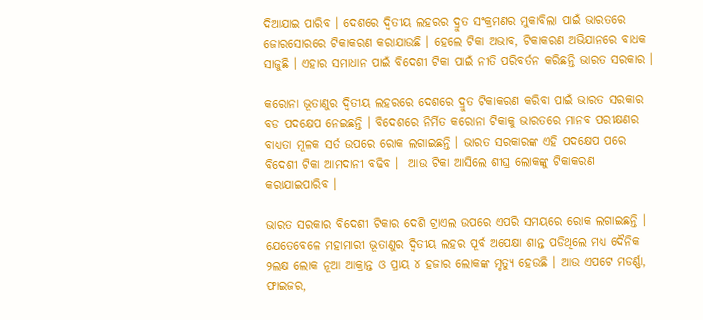ଦିଆଯାଇ ପାରିବ । ଦେଶରେ ଦ୍ୱିତୀୟ ଲହରର ଦ୍ରୁତ ସଂକ୍ରମଣର ମୁକାବିଲା ପାଇଁ ଭାରତରେ ଜୋରସୋରରେ ଟିକାକରଣ କରାଯାଉଛି । ହେଲେ ଟିକା ଅଭାବ, ଟିକାକରଣ ଅଭିଯାନରେ ବାଧକ ସାଜୁଛି । ଏହାର ସମାଧାନ ପାଇଁ ବିଦେଶୀ ଟିକା ପାଇଁ ନୀତି ପରିବର୍ତନ କରିଛନ୍ତି ଭାରତ ସରକାର ।

କରୋନା ଭୂତାଣୁର ଦ୍ୱିତୀୟ ଲହରରେ ଦେଶରେ ଦ୍ରୁତ ଟିକାକରଣ କରିବା ପାଇଁ ଭାରତ ସରକାର ବଡ ପଦକ୍ଷେପ ନେଇଛନ୍ତି । ବିଦେଶରେ ନିର୍ମିତ କରୋନା ଟିକାକୁ ଭାରତରେ ମାନବ ପରୀକ୍ଷଣର ବାଧ୍ୟତା ମୂଳକ ସର୍ତ ଉପରେ ରୋକ ଲଗାଇଛନ୍ତି । ଭାରତ ସରକାରଙ୍କ ଏହି ପଦକ୍ଷେପ ପରେ ବିଦେଶୀ ଟିକା ଆମଦାନୀ ବଢିବ ।  ଆଉ ଟିକା ଆସିଲେ ଶୀଘ୍ର ଲୋକଙ୍କୁ ଟିକାକରଣ କରାଯାଇପାରିବ ।

ଭାରତ ସରକାର ବିଦେଶୀ ଟିକାର ଦେଶି ଟ୍ରାଏଲ ଉପରେ ଏପରି ସମୟରେ ରୋକ ଲଗାଇଛନ୍ତି । ଯେତେବେଳେ ମହାମାରୀ ଭୂତାଣୁର ଦ୍ୱିତୀୟ ଲହର ପୂର୍ବ ଅପେକ୍ଷା ଶାନ୍ତ ପଡିଥିଲେ ମଧ୍ୟ ଦୈନିକ ୨ଲକ୍ଷ ଲୋକ ନୂଆ ଆକ୍ରାନ୍ତ ଓ ପ୍ରାୟ ୪ ହଜାର ଲୋକଙ୍କ ମୃତ୍ୟୁ ହେଉଛି । ଆଉ ଏପଟେ ମଡର୍ଣ୍ଣା, ଫାଇଜର,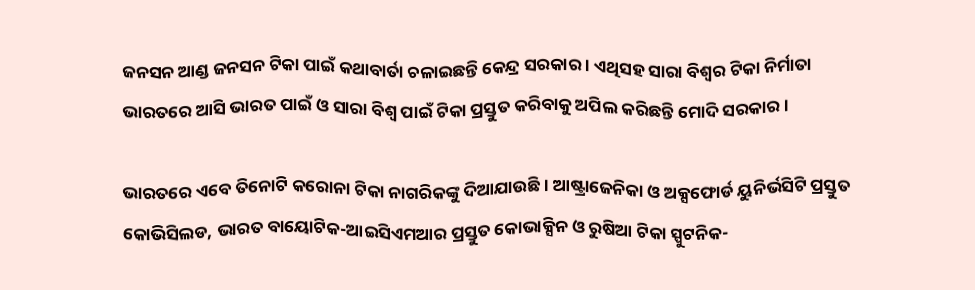ଜନସନ ଆଣ୍ଡ ଜନସନ ଟିକା ପାଇଁ କଥାବାର୍ତା ଚଳାଇଛନ୍ତି କେନ୍ଦ୍ର ସରକାର । ଏଥିସହ ସାରା ବିଶ୍ୱର ଟିକା ନିର୍ମାତା ଭାରତରେ ଆସି ଭାରତ ପାଇଁ ଓ ସାରା ବିଶ୍ୱ ପାଇଁ ଟିକା ପ୍ରସ୍ତୁତ କରିବାକୁ ଅପିଲ କରିଛନ୍ତି ମୋଦି ସରକାର ।

ଭାରତରେ ଏବେ ତିନୋଟି କରୋନା ଟିକା ନାଗରିକଙ୍କୁ ଦିଆଯାଉଛି । ଆଷ୍ଟ୍ରାଜେନିକା ଓ ଅକ୍ସଫୋର୍ଡ ୟୁନିର୍ଭସିଟି ପ୍ରସ୍ତୁତ କୋଭିସିଲଡ, ଭାରତ ବାୟୋଟିକ-ଆଇସିଏମଆର ପ୍ରସ୍ତୁତ କୋଭାକ୍ସିନ ଓ ରୁଷିଆ ଟିକା ସ୍ପୁଟନିକ-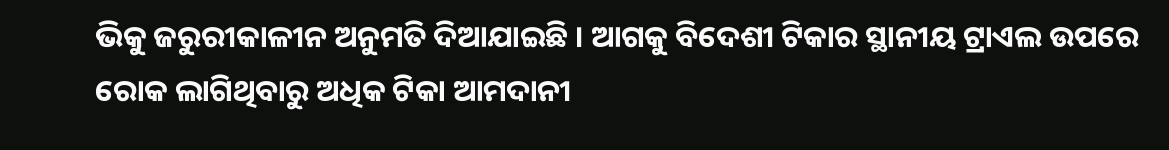ଭିକୁ ଜରୁରୀକାଳୀନ ଅନୁମତି ଦିଆଯାଇଛି । ଆଗକୁ ବିଦେଶୀ ଟିକାର ସ୍ଥାନୀୟ ଟ୍ରାଏଲ ଉପରେ ରୋକ ଲାଗିଥିବାରୁ ଅଧିକ ଟିକା ଆମଦାନୀ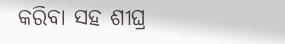କରିବା ସହ ଶୀଘ୍ର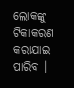ଲୋକଙ୍କୁ ଟିକାକରଣ କରାଯାଇ ପାରିବ ।